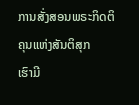ການສັ່ງສອນພຣະກິດຕິຄຸນແຫ່ງສັນຕິສຸກ
ເຮົາມີ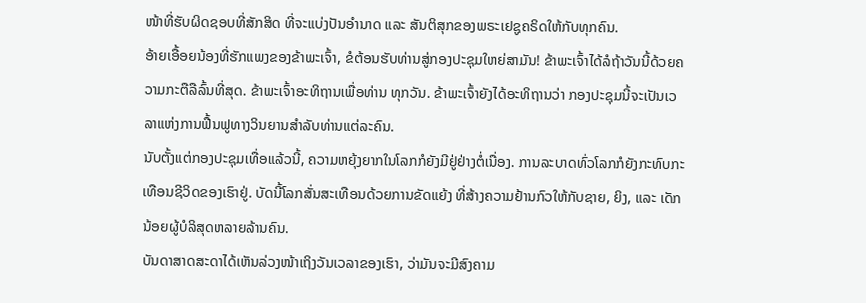ໜ້າທີ່ຮັບຜິດຊອບທີ່ສັກສິດ ທີ່ຈະແບ່ງປັນອຳນາດ ແລະ ສັນຕິສຸກຂອງພຣະເຢຊູຄຣິດໃຫ້ກັບທຸກຄົນ.
ອ້າຍເອື້ອຍນ້ອງທີ່ຮັກແພງຂອງຂ້າພະເຈົ້າ, ຂໍຕ້ອນຮັບທ່ານສູ່ກອງປະຊຸມໃຫຍ່ສາມັນ! ຂ້າພະເຈົ້າໄດ້ລໍຖ້າວັນນີ້ດ້ວຍຄວາມກະຕືລືລົ້ນທີ່ສຸດ. ຂ້າພະເຈົ້າອະທິຖານເພື່ອທ່ານ ທຸກວັນ. ຂ້າພະເຈົ້າຍັງໄດ້ອະທິຖານວ່າ ກອງປະຊຸມນີ້ຈະເປັນເວລາແຫ່ງການຟື້ນຟູທາງວິນຍານສຳລັບທ່ານແຕ່ລະຄົນ.
ນັບຕັ້ງແຕ່ກອງປະຊຸມເທື່ອແລ້ວນີ້, ຄວາມຫຍຸ້ງຍາກໃນໂລກກໍຍັງມີຢູ່ຢ່າງຕໍ່ເນື່ອງ. ການລະບາດທົ່ວໂລກກໍຍັງກະທົບກະເທືອນຊີວິດຂອງເຮົາຢູ່. ບັດນີ້ໂລກສັ່ນສະເທືອນດ້ວຍການຂັດແຍ້ງ ທີ່ສ້າງຄວາມຢ້ານກົວໃຫ້ກັບຊາຍ, ຍິງ, ແລະ ເດັກນ້ອຍຜູ້ບໍລິສຸດຫລາຍລ້ານຄົນ.
ບັນດາສາດສະດາໄດ້ເຫັນລ່ວງໜ້າເຖິງວັນເວລາຂອງເຮົາ, ວ່າມັນຈະມີສົງຄາມ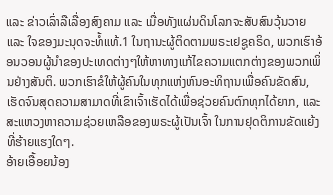ແລະ ຂ່າວເລົ່າລືເລື່ອງສົງຄາມ ແລະ ເມື່ອທັງແຜ່ນດິນໂລກຈະສັບສົນວຸ້ນວາຍ ແລະ ໃຈຂອງມະນຸດຈະທໍ້ແທ້.1 ໃນຖານະຜູ້ຕິດຕາມພຣະເຢຊູຄຣິດ, ພວກເຮົາອ້ອນວອນຜູ້ນຳຂອງປະເທດຕ່າງໆໃຫ້ຫາທາງແກ້ໄຂຄວາມແຕກຕ່າງຂອງພວກເພິ່ນຢ່າງສັນຕິ. ພວກເຮົາຂໍໃຫ້ຜູ້ຄົນໃນທຸກແຫ່ງຫົນອະທິຖານເພື່ອຄົນຂັດສົນ, ເຮັດຈົນສຸດຄວາມສາມາດທີ່ເຂົາເຈົ້າເຮັດໄດ້ເພື່ອຊ່ວຍຄົນຕົກທຸກໄດ້ຍາກ, ແລະ ສະແຫວງຫາຄວາມຊ່ວຍເຫລືອຂອງພຣະຜູ້ເປັນເຈົ້າ ໃນການຢຸດຕິການຂັດແຍ້ງທີ່ຮ້າຍແຮງໃດໆ.
ອ້າຍເອື້ອຍນ້ອງ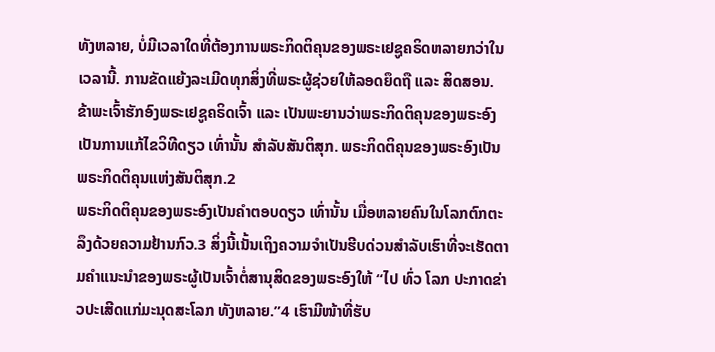ທັງຫລາຍ, ບໍ່ມີເວລາໃດທີ່ຕ້ອງການພຣະກິດຕິຄຸນຂອງພຣະເຢຊູຄຣິດຫລາຍກວ່າໃນເວລານີ້. ການຂັດແຍ້ງລະເມີດທຸກສິ່ງທີ່ພຣະຜູ້ຊ່ວຍໃຫ້ລອດຍຶດຖື ແລະ ສິດສອນ. ຂ້າພະເຈົ້າຮັກອົງພຣະເຢຊູຄຣິດເຈົ້າ ແລະ ເປັນພະຍານວ່າພຣະກິດຕິຄຸນຂອງພຣະອົງເປັນການແກ້ໄຂວິທີດຽວ ເທົ່ານັ້ນ ສຳລັບສັນຕິສຸກ. ພຣະກິດຕິຄຸນຂອງພຣະອົງເປັນພຣະກິດຕິຄຸນແຫ່ງສັນຕິສຸກ.2
ພຣະກິດຕິຄຸນຂອງພຣະອົງເປັນຄຳຕອບດຽວ ເທົ່ານັ້ນ ເມື່ອຫລາຍຄົນໃນໂລກຕົກຕະລຶງດ້ວຍຄວາມຢ້ານກົວ.3 ສິ່ງນີ້ເນັ້ນເຖິງຄວາມຈຳເປັນຮີບດ່ວນສຳລັບເຮົາທີ່ຈະເຮັດຕາມຄຳແນະນຳຂອງພຣະຜູ້ເປັນເຈົ້າຕໍ່ສານຸສິດຂອງພຣະອົງໃຫ້ “ໄປ ທົ່ວ ໂລກ ປະກາດຂ່າວປະເສີດແກ່ມະນຸດສະໂລກ ທັງຫລາຍ.”4 ເຮົາມີໜ້າທີ່ຮັບ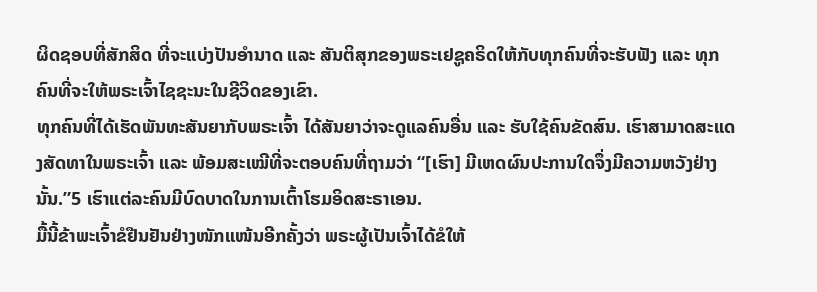ຜິດຊອບທີ່ສັກສິດ ທີ່ຈະແບ່ງປັນອຳນາດ ແລະ ສັນຕິສຸກຂອງພຣະເຢຊູຄຣິດໃຫ້ກັບທຸກຄົນທີ່ຈະຮັບຟັງ ແລະ ທຸກຄົນທີ່ຈະໃຫ້ພຣະເຈົ້າໄຊຊະນະໃນຊີວິດຂອງເຂົາ.
ທຸກຄົນທີ່ໄດ້ເຮັດພັນທະສັນຍາກັບພຣະເຈົ້າ ໄດ້ສັນຍາວ່າຈະດູແລຄົນອື່ນ ແລະ ຮັບໃຊ້ຄົນຂັດສົນ. ເຮົາສາມາດສະແດງສັດທາໃນພຣະເຈົ້າ ແລະ ພ້ອມສະເໝີທີ່ຈະຕອບຄົນທີ່ຖາມວ່າ “[ເຮົາ] ມີເຫດຜົນປະການໃດຈຶ່ງມີຄວາມຫວັງຢ່າງນັ້ນ.”5 ເຮົາແຕ່ລະຄົນມີບົດບາດໃນການເຕົ້າໂຮມອິດສະຣາເອນ.
ມື້ນີ້ຂ້າພະເຈົ້າຂໍຢືນຢັນຢ່າງໜັກແໜ້ນອີກຄັ້ງວ່າ ພຣະຜູ້ເປັນເຈົ້າໄດ້ຂໍໃຫ້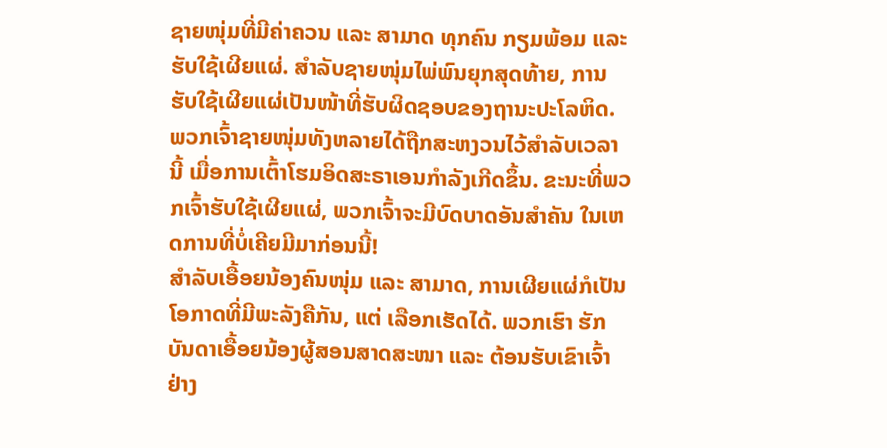ຊາຍໜຸ່ມທີ່ມີຄ່າຄວນ ແລະ ສາມາດ ທຸກຄົນ ກຽມພ້ອມ ແລະ ຮັບໃຊ້ເຜີຍແຜ່. ສຳລັບຊາຍໜຸ່ມໄພ່ພົນຍຸກສຸດທ້າຍ, ການຮັບໃຊ້ເຜີຍແຜ່ເປັນໜ້າທີ່ຮັບຜິດຊອບຂອງຖານະປະໂລຫິດ. ພວກເຈົ້າຊາຍໜຸ່ມທັງຫລາຍໄດ້ຖືກສະຫງວນໄວ້ສຳລັບເວລານີ້ ເມື່ອການເຕົ້າໂຮມອິດສະຣາເອນກຳລັງເກີດຂຶ້ນ. ຂະນະທີ່ພວກເຈົ້າຮັບໃຊ້ເຜີຍແຜ່, ພວກເຈົ້າຈະມີບົດບາດອັນສຳຄັນ ໃນເຫດການທີ່ບໍ່ເຄີຍມີມາກ່ອນນີ້!
ສຳລັບເອື້ອຍນ້ອງຄົນໜຸ່ມ ແລະ ສາມາດ, ການເຜີຍແຜ່ກໍເປັນໂອກາດທີ່ມີພະລັງຄືກັນ, ແຕ່ ເລືອກເຮັດໄດ້. ພວກເຮົາ ຮັກ ບັນດາເອື້ອຍນ້ອງຜູ້ສອນສາດສະໜາ ແລະ ຕ້ອນຮັບເຂົາເຈົ້າຢ່າງ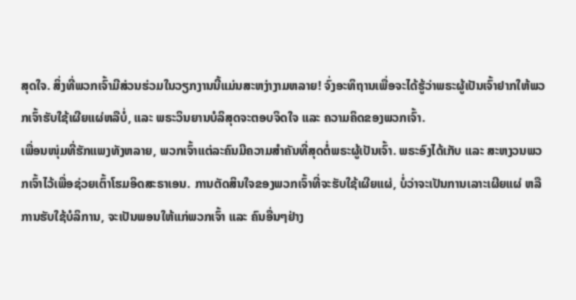ສຸດໃຈ. ສິ່ງທີ່ພວກເຈົ້າມີສ່ວນຮ່ວມໃນວຽກງານນີ້ແມ່ນສະຫງ່າງາມຫລາຍ! ຈົ່ງອະທິຖານເພື່ອຈະໄດ້ຮູ້ວ່າພຣະຜູ້ເປັນເຈົ້າຢາກໃຫ້ພວກເຈົ້າຮັບໃຊ້ເຜີຍແຜ່ຫລືບໍ່, ແລະ ພຣະວິນຍານບໍລິສຸດຈະຕອບຈິດໃຈ ແລະ ຄວາມຄິດຂອງພວກເຈົ້າ.
ເພື່ອນໜຸ່ມທີ່ຮັກແພງທັງຫລາຍ, ພວກເຈົ້າແຕ່ລະຄົນມີຄວາມສຳຄັນທີ່ສຸດຕໍ່ພຣະຜູ້ເປັນເຈົ້າ. ພຣະອົງໄດ້ເກັບ ແລະ ສະຫງວນພວກເຈົ້າໄວ້ເພື່ອຊ່ວຍເຕົ້າໂຮມອິດສະຣາເອນ. ການຕັດສິນໃຈຂອງພວກເຈົ້າທີ່ຈະຮັບໃຊ້ເຜີຍແຜ່, ບໍ່ວ່າຈະເປັນການເລາະເຜີຍແຜ່ ຫລື ການຮັບໃຊ້ບໍລິການ, ຈະເປັນພອນໃຫ້ແກ່ພວກເຈົ້າ ແລະ ຄົນອື່ນໆຢ່າງ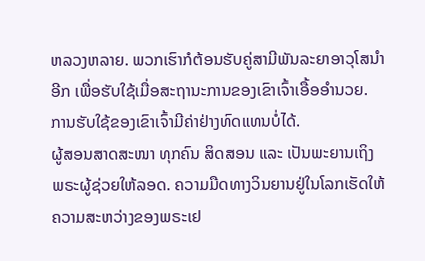ຫລວງຫລາຍ. ພວກເຮົາກໍຕ້ອນຮັບຄູ່ສາມີພັນລະຍາອາວຸໂສນຳອີກ ເພື່ອຮັບໃຊ້ເມື່ອສະຖານະການຂອງເຂົາເຈົ້າເອື້ອອຳນວຍ. ການຮັບໃຊ້ຂອງເຂົາເຈົ້າມີຄ່າຢ່າງທົດແທນບໍ່ໄດ້.
ຜູ້ສອນສາດສະໜາ ທຸກຄົນ ສິດສອນ ແລະ ເປັນພະຍານເຖິງພຣະຜູ້ຊ່ວຍໃຫ້ລອດ. ຄວາມມືດທາງວິນຍານຢູ່ໃນໂລກເຮັດໃຫ້ຄວາມສະຫວ່າງຂອງພຣະເຢ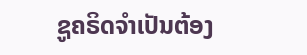ຊູຄຣິດຈຳເປັນຕ້ອງ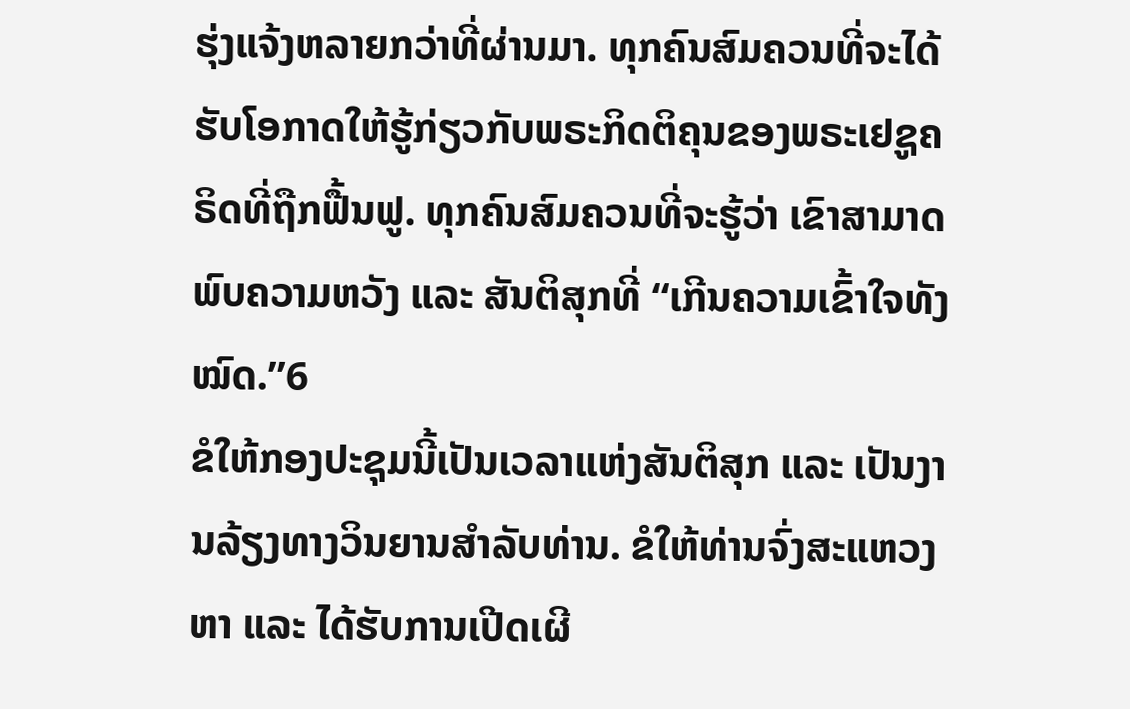ຮຸ່ງແຈ້ງຫລາຍກວ່າທີ່ຜ່ານມາ. ທຸກຄົນສົມຄວນທີ່ຈະໄດ້ຮັບໂອກາດໃຫ້ຮູ້ກ່ຽວກັບພຣະກິດຕິຄຸນຂອງພຣະເຢຊູຄຣິດທີ່ຖືກຟື້ນຟູ. ທຸກຄົນສົມຄວນທີ່ຈະຮູ້ວ່າ ເຂົາສາມາດພົບຄວາມຫວັງ ແລະ ສັນຕິສຸກທີ່ “ເກີນຄວາມເຂົ້າໃຈທັງໝົດ.”6
ຂໍໃຫ້ກອງປະຊຸມນີ້ເປັນເວລາແຫ່ງສັນຕິສຸກ ແລະ ເປັນງານລ້ຽງທາງວິນຍານສຳລັບທ່ານ. ຂໍໃຫ້ທ່ານຈົ່ງສະແຫວງຫາ ແລະ ໄດ້ຮັບການເປີດເຜີ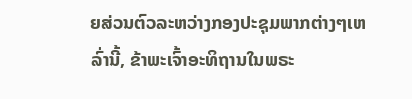ຍສ່ວນຕົວລະຫວ່າງກອງປະຊຸມພາກຕ່າງໆເຫລົ່ານີ້, ຂ້າພະເຈົ້າອະທິຖານໃນພຣະ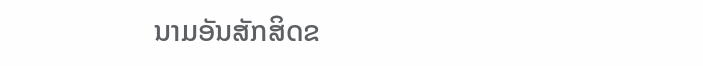ນາມອັນສັກສິດຂ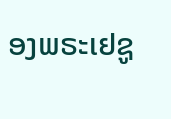ອງພຣະເຢຊູ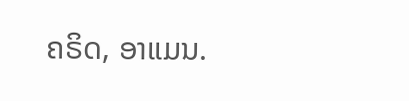ຄຣິດ, ອາແມນ.